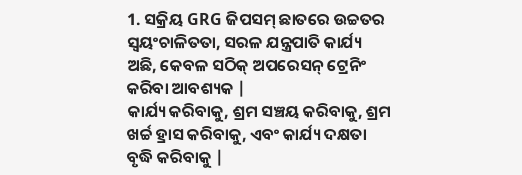1. ସକ୍ରିୟ GRG ଜିପସମ୍ ଛାତରେ ଉଚ୍ଚତର ସ୍ୱୟଂଚାଳିତତା, ସରଳ ଯନ୍ତ୍ରପାତି କାର୍ଯ୍ୟ ଅଛି, କେବଳ ସଠିକ୍ ଅପରେସନ୍ ଟ୍ରେନିଂ କରିବା ଆବଶ୍ୟକ |
କାର୍ଯ୍ୟ କରିବାକୁ, ଶ୍ରମ ସଞ୍ଚୟ କରିବାକୁ, ଶ୍ରମ ଖର୍ଚ୍ଚ ହ୍ରାସ କରିବାକୁ, ଏବଂ କାର୍ଯ୍ୟ ଦକ୍ଷତା ବୃଦ୍ଧି କରିବାକୁ |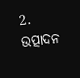2. ଉତ୍ପାଦନ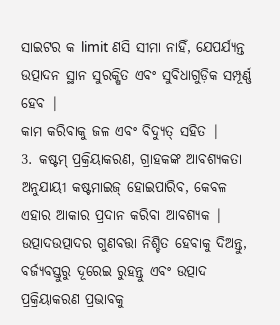ସାଇଟର କ limit ଣସି ସୀମା ନାହିଁ, ଯେପର୍ଯ୍ୟନ୍ତ ଉତ୍ପାଦନ ସ୍ଥାନ ସୁରକ୍ଷିତ ଏବଂ ସୁବିଧାଗୁଡ଼ିକ ସମ୍ପୂର୍ଣ୍ଣ ହେବ |
କାମ କରିବାକୁ ଜଳ ଏବଂ ବିଦ୍ୟୁତ୍ ସହିତ |
3. କଷ୍ଟମ୍ ପ୍ରକ୍ରିୟାକରଣ, ଗ୍ରାହକଙ୍କ ଆବଶ୍ୟକତା ଅନୁଯାୟୀ କଷ୍ଟମାଇଜ୍ ହୋଇପାରିବ, କେବଳ ଏହାର ଆକାର ପ୍ରଦାନ କରିବା ଆବଶ୍ୟକ |
ଉତ୍ପାଦଉତ୍ପାଦର ଗୁଣବତ୍ତା ନିଶ୍ଚିତ ହେବାକୁ ଦିଅନ୍ତୁ, ବର୍ଜ୍ୟବସ୍ତୁରୁ ଦୂରେଇ ରୁହନ୍ତୁ ଏବଂ ଉତ୍ପାଦ ପ୍ରକ୍ରିୟାକରଣ ପ୍ରଭାବକୁ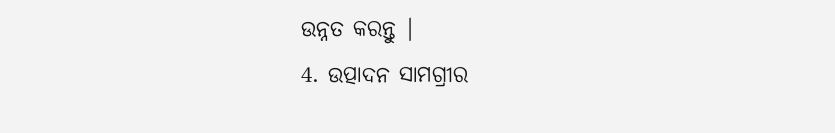ଉନ୍ନତ କରନ୍ତୁ |
4. ଉତ୍ପାଦନ ସାମଗ୍ରୀର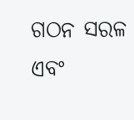ଗଠନ ସରଳ ଏବଂ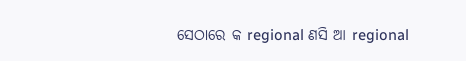ସେଠାରେ କ regional ଣସି ଆ regional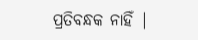ପ୍ରତିବନ୍ଧକ ନାହିଁ |